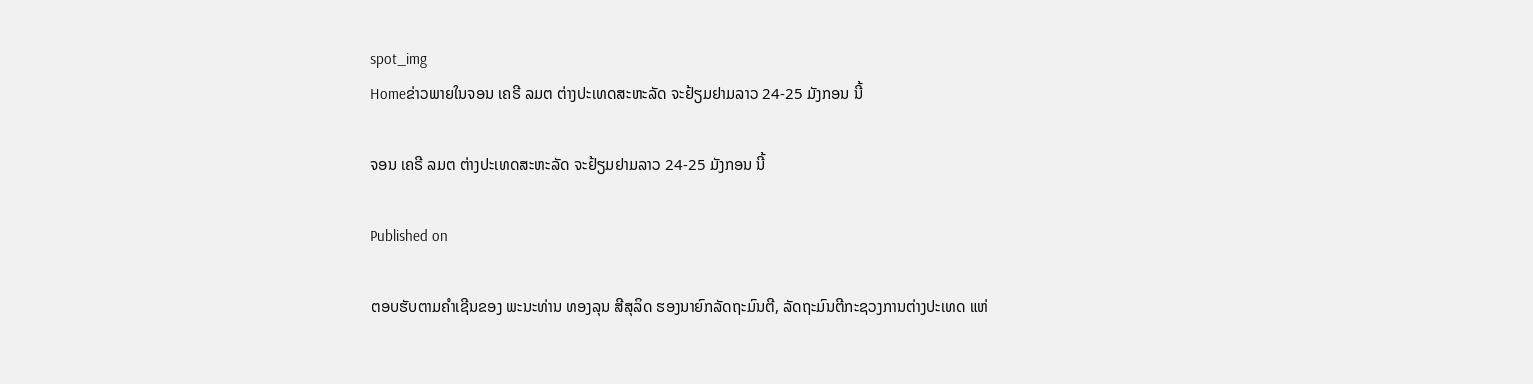spot_img
Homeຂ່າວພາຍໃນຈອນ ເຄຣີ ລມຕ ຕ່າງປະເທດສະຫະລັດ ຈະຢ້ຽມຢາມລາວ 24-25 ມັງກອນ ນີ້

ຈອນ ເຄຣີ ລມຕ ຕ່າງປະເທດສະຫະລັດ ຈະຢ້ຽມຢາມລາວ 24-25 ມັງກອນ ນີ້

Published on

ຕອບຮັບຕາມຄຳເຊີນຂອງ ພະນະທ່ານ ທອງລຸນ ສີສຸລິດ ຮອງນາຍົກລັດຖະມົນຕີ, ລັດຖະມົນຕີກະຊວງການຕ່າງປະເທດ ແຫ່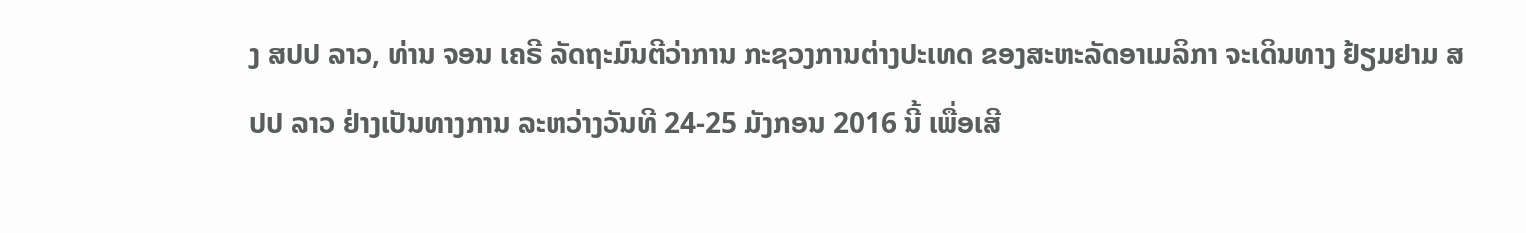ງ ສປປ ລາວ, ທ່ານ ຈອນ ເຄຣີ ລັດຖະມົນຕີວ່າການ ກະຊວງການຕ່າງປະເທດ ຂອງສະຫະລັດອາເມລິກາ ຈະເດິນທາງ ຢ້ຽມຢາມ ສປປ ລາວ ຢ່າງເປັນທາງການ ລະຫວ່າງວັນທີ 24-25 ມັງກອນ 2016 ນີ້ ເພື່ອເສີ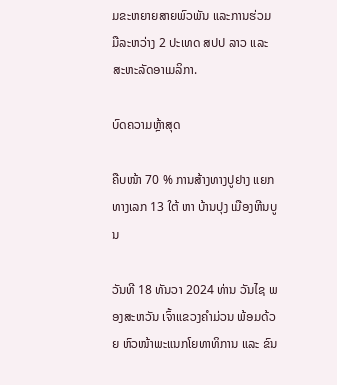ມຂະຫຍາຍສາຍພົວພັນ ແລະການຮ່ວມມືລະຫວ່າງ 2 ປະເທດ ສປປ ລາວ ແລະ ສະຫະລັດອາເມລິກາ.

ບົດຄວາມຫຼ້າສຸດ

ຄືບໜ້າ 70 % ການສ້າງທາງປູຢາງ ແຍກທາງເລກ 13 ໃຕ້ ຫາ ບ້ານປຸງ ເມືອງຫີນບູນ

ວັນທີ 18 ທັນວາ 2024 ທ່ານ ວັນໄຊ ພອງສະຫວັນ ເຈົ້າແຂວງຄຳມ່ວນ ພ້ອມດ້ວຍ ຫົວໜ້າພະແນກໂຍທາທິການ ແລະ ຂົນ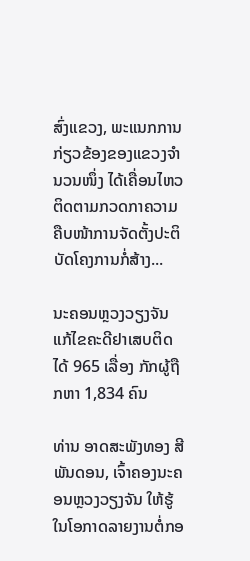ສົ່ງແຂວງ, ພະແນກການກ່ຽວຂ້ອງຂອງແຂວງຈໍານວນໜຶ່ງ ໄດ້ເຄື່ອນໄຫວຕິດຕາມກວດກາຄວາມຄືບໜ້າການຈັດຕັ້ງປະຕິບັດໂຄງການກໍ່ສ້າງ...

ນະຄອນຫຼວງວຽງຈັນ ແກ້ໄຂຄະດີຢາເສບຕິດ ໄດ້ 965 ເລື່ອງ ກັກຜູ້ຖືກຫາ 1,834 ຄົນ

ທ່ານ ອາດສະພັງທອງ ສີພັນດອນ, ເຈົ້າຄອງນະຄອນຫຼວງວຽງຈັນ ໃຫ້ຮູ້ໃນໂອກາດລາຍງານຕໍ່ກອ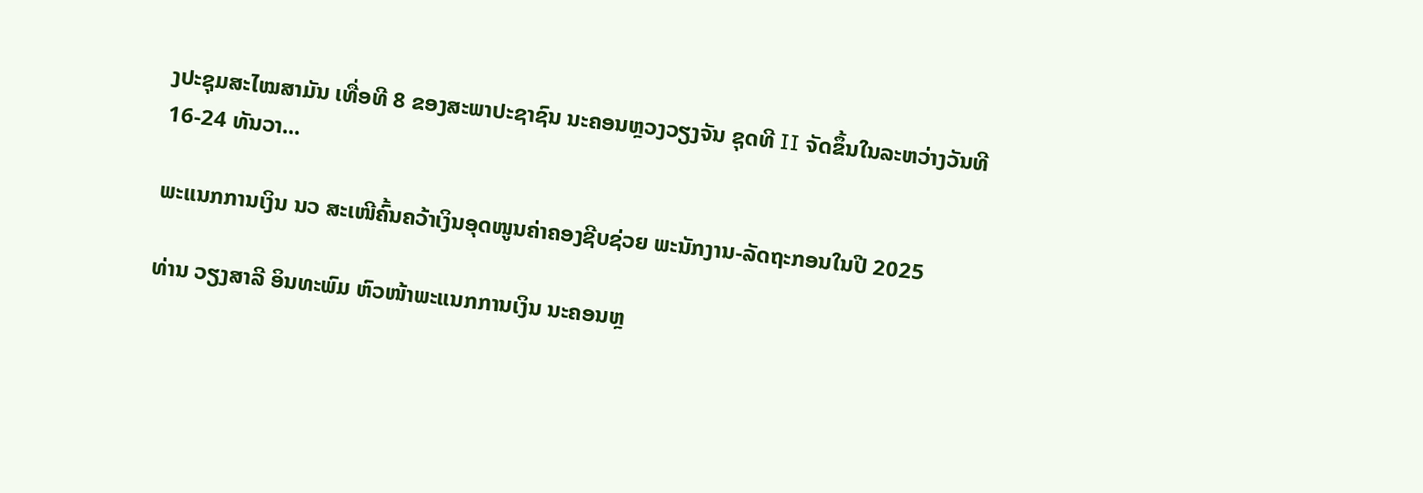ງປະຊຸມສະໄໝສາມັນ ເທື່ອທີ 8 ຂອງສະພາປະຊາຊົນ ນະຄອນຫຼວງວຽງຈັນ ຊຸດທີ II ຈັດຂຶ້ນໃນລະຫວ່າງວັນທີ 16-24 ທັນວາ...

ພະແນກການເງິນ ນວ ສະເໜີຄົ້ນຄວ້າເງິນອຸດໜູນຄ່າຄອງຊີບຊ່ວຍ ພະນັກງານ-ລັດຖະກອນໃນປີ 2025

ທ່ານ ວຽງສາລີ ອິນທະພົມ ຫົວໜ້າພະແນກການເງິນ ນະຄອນຫຼ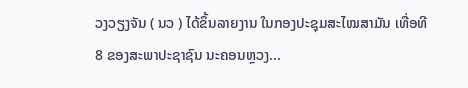ວງວຽງຈັນ ( ນວ ) ໄດ້ຂຶ້ນລາຍງານ ໃນກອງປະຊຸມສະໄໝສາມັນ ເທື່ອທີ 8 ຂອງສະພາປະຊາຊົນ ນະຄອນຫຼວງ...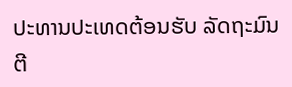ປະທານປະເທດຕ້ອນຮັບ ລັດຖະມົນຕີ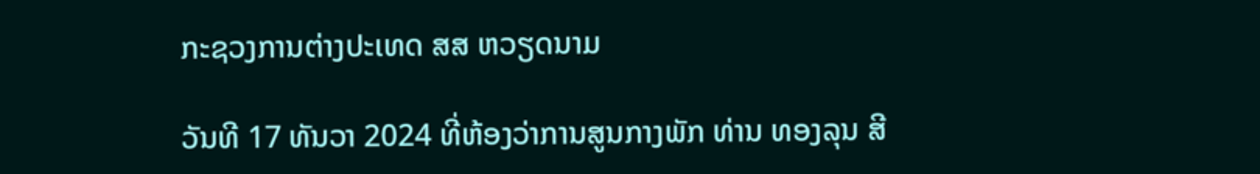ກະຊວງການຕ່າງປະເທດ ສສ ຫວຽດນາມ

ວັນທີ 17 ທັນວາ 2024 ທີ່ຫ້ອງວ່າການສູນກາງພັກ ທ່ານ ທອງລຸນ ສີ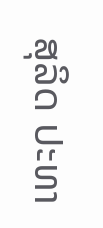ສຸລິດ ປະທາ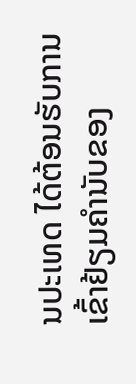ນປະເທດ ໄດ້ຕ້ອນຮັບການເຂົ້າຢ້ຽມຄຳນັບຂອງ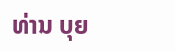ທ່ານ ບຸຍ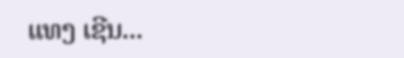ແທງ ເຊີນ...